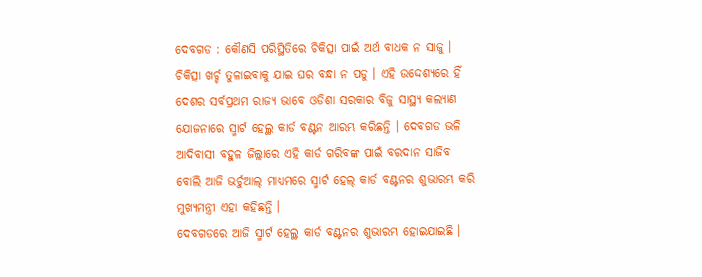ଦେବଗଡ : କୌଣସି ପରିସ୍ଥିତିରେ ଚିକିତ୍ସା ପାଇଁ ଅର୍ଥ ବାଧକ ନ ସାଜୁ । ଚିକିତ୍ସା ଖର୍ଚ୍ଚ ତୁଳାଇବାକୁ ଯାଇ ଘର ବନ୍ଧା ନ ପଡୁ । ଏହି ଉଦ୍ଦେଶ୍ୟରେ ହିଁ ଦେଶର ସର୍ବପ୍ରଥମ ରାଜ୍ୟ ଭାବେ ଓଡିଶା ସରକାର ବିଜୁ ସାସ୍ଥ୍ୟ କଲ୍ୟାଣ ଯୋଜନାରେ ସ୍ମାର୍ଟ ହେଲ୍ଥ କାର୍ଡ ବଣ୍ଟନ ଆରମ୍ଭ କରିଛନ୍ତି । ଦେବଗଡ ଭଳି ଆଦିବାସୀ ବହୁଳ ଜିଲ୍ଲାରେ ଏହି କାର୍ଡ ଗରିବଙ୍କ ପାଇଁ ବରଦାନ ସାଜିବ ବୋଲି ଆଜି ଭର୍ଚୁଆଲ୍ ମାଧ୍ୟମରେ ସ୍ମାର୍ଟ ହେଲ୍ କାର୍ଡ ବଣ୍ଟନର ଶୁଭାରମ୍ଭ କରି ମୁଖ୍ୟମନ୍ତ୍ରୀ ଏହା କହିଛନ୍ତି ।
ଦେବଗଡରେ ଆଜି ସ୍ମାର୍ଟ ହେଲ୍ଥ କାର୍ଡ ବଣ୍ଟନର ଶୁଭାରମ୍ଭ ହୋଇଯାଇଛି ।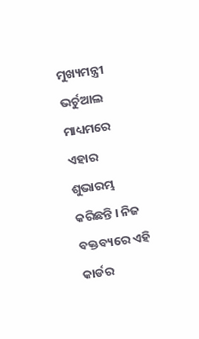ମୁଖ୍ୟମନ୍ତ୍ରୀ ଭର୍ଚୁଆଲ ମାଧ୍ୟମରେ ଏହାର ଶୁଭାରମ୍ଭ କରିଛନ୍ତି । ନିଜ ବକ୍ତବ୍ୟରେ ଏହି କାର୍ଡର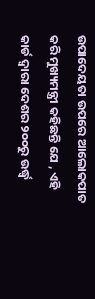ଉପାଦେୟତା ଉପରେ ଆଲୋକପାତ କରି ମୁଖ୍ୟମନ୍ତ୍ରୀ କହିଛନ୍ତି ଯେ , ଏହି କାର୍ଡ ଦ୍ୱାରା ଦେଶର ୨୦୦ରୁ ଉର୍ଦ୍ଧ୍ବ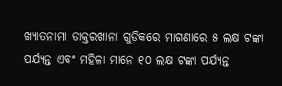ଖ୍ୟାତନାମା ଡାକ୍ତରଖାନା ଗୁଡିକରେ ମାଗଣାରେ ୫ ଲକ୍ଷ ଟଙ୍କା ପର୍ଯ୍ୟନ୍ତ ଏବଂ ମହିଳା ମାନେ ୧୦ ଲକ୍ଷ ଟଙ୍କା ପର୍ଯ୍ୟନ୍ତ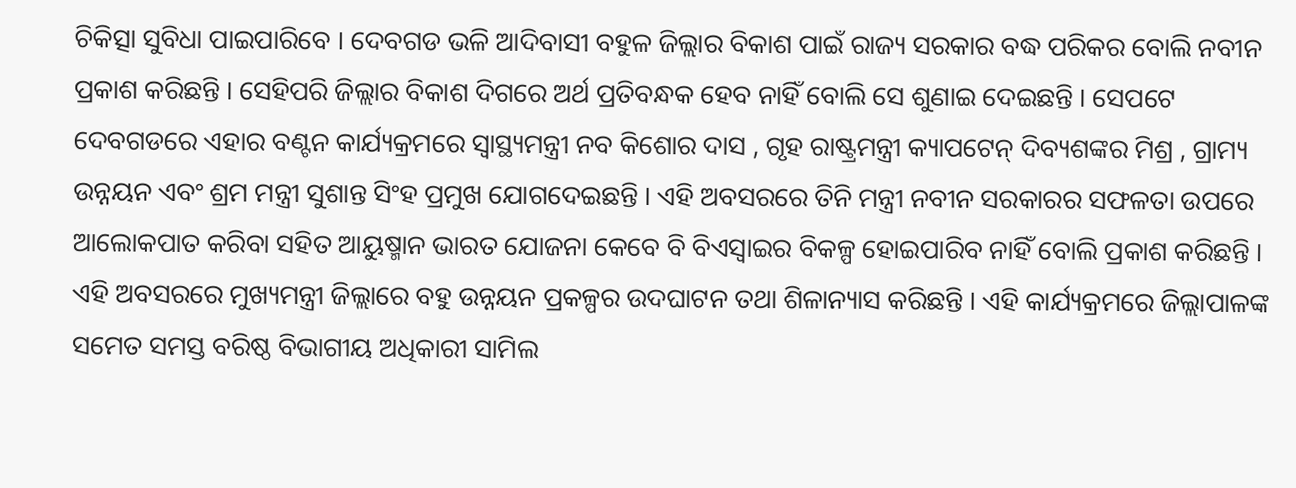ଚିକିତ୍ସା ସୁବିଧା ପାଇପାରିବେ । ଦେବଗଡ ଭଳି ଆଦିବାସୀ ବହୁଳ ଜିଲ୍ଲାର ବିକାଶ ପାଇଁ ରାଜ୍ୟ ସରକାର ବଦ୍ଧ ପରିକର ବୋଲି ନବୀନ ପ୍ରକାଶ କରିଛନ୍ତି । ସେହିପରି ଜିଲ୍ଲାର ବିକାଶ ଦିଗରେ ଅର୍ଥ ପ୍ରତିବନ୍ଧକ ହେବ ନାହିଁ ବୋଲି ସେ ଶୁଣାଇ ଦେଇଛନ୍ତି । ସେପଟେ ଦେବଗଡରେ ଏହାର ବଣ୍ଟନ କାର୍ଯ୍ୟକ୍ରମରେ ସ୍ଵାସ୍ଥ୍ୟମନ୍ତ୍ରୀ ନବ କିଶୋର ଦାସ , ଗୃହ ରାଷ୍ଟ୍ରମନ୍ତ୍ରୀ କ୍ୟାପଟେନ୍ ଦିବ୍ୟଶଙ୍କର ମିଶ୍ର , ଗ୍ରାମ୍ୟ ଉନ୍ନୟନ ଏବଂ ଶ୍ରମ ମନ୍ତ୍ରୀ ସୁଶାନ୍ତ ସିଂହ ପ୍ରମୁଖ ଯୋଗଦେଇଛନ୍ତି । ଏହି ଅବସରରେ ତିନି ମନ୍ତ୍ରୀ ନବୀନ ସରକାରର ସଫଳତା ଉପରେ ଆଲୋକପାତ କରିବା ସହିତ ଆୟୁଷ୍ମାନ ଭାରତ ଯୋଜନା କେବେ ବି ବିଏସ୍ୱାଇର ବିକଳ୍ପ ହୋଇପାରିବ ନାହିଁ ବୋଲି ପ୍ରକାଶ କରିଛନ୍ତି । ଏହି ଅବସରରେ ମୁଖ୍ୟମନ୍ତ୍ରୀ ଜିଲ୍ଲାରେ ବହୁ ଉନ୍ନୟନ ପ୍ରକଳ୍ପର ଉଦଘାଟନ ତଥା ଶିଳାନ୍ୟାସ କରିଛନ୍ତି । ଏହି କାର୍ଯ୍ୟକ୍ରମରେ ଜିଲ୍ଲାପାଳଙ୍କ ସମେତ ସମସ୍ତ ବରିଷ୍ଠ ବିଭାଗୀୟ ଅଧିକାରୀ ସାମିଲ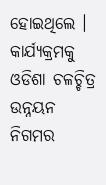ହୋଇଥିଲେ । କାର୍ଯ୍ୟକ୍ରମକୁ ଓଡିଶା ଚଳଚ୍ଚିତ୍ର ଉନ୍ନୟନ ନିଗମର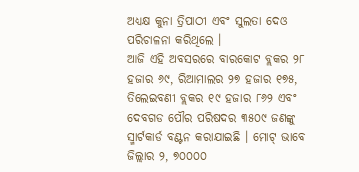ଅଧ୍ୟକ୍ଷ କୁନା ତ୍ରିପାଠୀ ଏବଂ ସୁଲତା ଦେଓ ପରିଚାଳନା କରିଥିଲେ ।
ଆଜି ଏହି ଅବସରରେ ବାରକୋଟ ବ୍ଲକର ୨୮ ହଜାର ୬୯, ରିଆମାଲର ୨୭ ହଜାର ୧୭୫, ତିଲେଇବଣୀ ବ୍ଲକର ୧୯ ହଜାର ୮୬୨ ଏବଂ ଦେବଗଡ ପୌର ପରିଷଦର ୩୫୦୯ ଜଣଙ୍କୁ ସ୍ମାର୍ଟକାର୍ଡ ବଣ୍ଟନ କରାଯାଇଛି । ମୋଟ୍ ଭାବେ ଜିଲ୍ଲାର ୨, ୭୦୦୦୦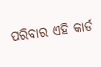ପରିବାର ଏହି କାର୍ଡ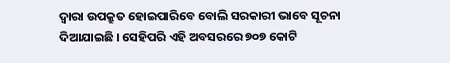ଦ୍ବାରା ଉପକ୍ରୁତ ହୋଇପାରିବେ ବୋଲି ସରକାରୀ ଭାବେ ସୂଚନା ଦିଆଯାଇଛି । ସେହିପରି ଏହି ଅବସରରେ ୭୦୭ କୋଟି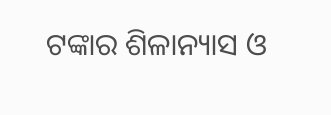ଟଙ୍କାର ଶିଳାନ୍ୟାସ ଓ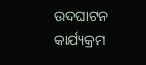ଉଦଘାଟନ କାର୍ଯ୍ୟକ୍ରମ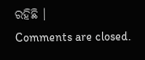ରହିଛି ।
Comments are closed.